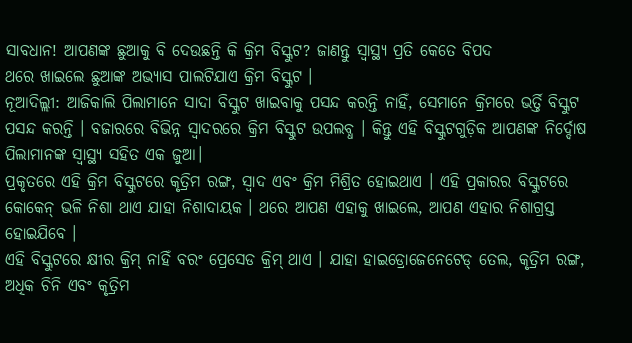ସାବଧାନ! ଆପଣଙ୍କ ଛୁଆକୁ ବି ଦେଉଛନ୍ତି କି କ୍ରିମ ବିସ୍କୁଟ? ଜାଣନ୍ତୁ ସ୍ବାସ୍ଥ୍ୟ ପ୍ରତି କେତେ ବିପଦ
ଥରେ ଖାଇଲେ ଛୁଆଙ୍କ ଅଭ୍ୟାସ ପାଲଟିଯାଏ କ୍ରିମ ବିସ୍କୁଟ ।
ନୂଆଦିଲ୍ଲୀ: ଆଜିକାଲି ପିଲାମାନେ ସାଦା ବିସ୍କୁଟ ଖାଇବାକୁ ପସନ୍ଦ କରନ୍ତି ନାହିଁ, ସେମାନେ କ୍ରିମରେ ଭର୍ତ୍ତି ବିସ୍କୁଟ ପସନ୍ଦ କରନ୍ତି । ବଜାରରେ ବିଭିନ୍ନ ସ୍ୱାଦରରେ କ୍ରିମ ବିସ୍କୁଟ ଉପଲବ୍ଧ । କିନ୍ତୁ ଏହି ବିସ୍କୁଟଗୁଡ଼ିକ ଆପଣଙ୍କ ନିର୍ଦ୍ଦୋଷ ପିଲାମାନଙ୍କ ସ୍ୱାସ୍ଥ୍ୟ ସହିତ ଏକ ଜୁଆ।
ପ୍ରକୃତରେ ଏହି କ୍ରିମ ବିସ୍କୁଟରେ କୃତ୍ରିମ ରଙ୍ଗ, ସ୍ୱାଦ ଏବଂ କ୍ରିମ ମିଶ୍ରିତ ହୋଇଥାଏ । ଏହି ପ୍ରକାରର ବିସ୍କୁଟରେ କୋକେନ୍ ଭଳି ନିଶା ଥାଏ ଯାହା ନିଶାଦାୟକ । ଥରେ ଆପଣ ଏହାକୁ ଖାଇଲେ, ଆପଣ ଏହାର ନିଶାଗ୍ରସ୍ତ ହୋଇଯିବେ ।
ଏହି ବିସ୍କୁଟରେ କ୍ଷୀର କ୍ରିମ୍ ନାହିଁ ବରଂ ପ୍ରେସେଡ କ୍ରିମ୍ ଥାଏ । ଯାହା ହାଇଡ୍ରୋଜେନେଟେଡ୍ ତେଲ, କୃତ୍ରିମ ରଙ୍ଗ, ଅଧିକ ଚିନି ଏବଂ କୃତ୍ରିମ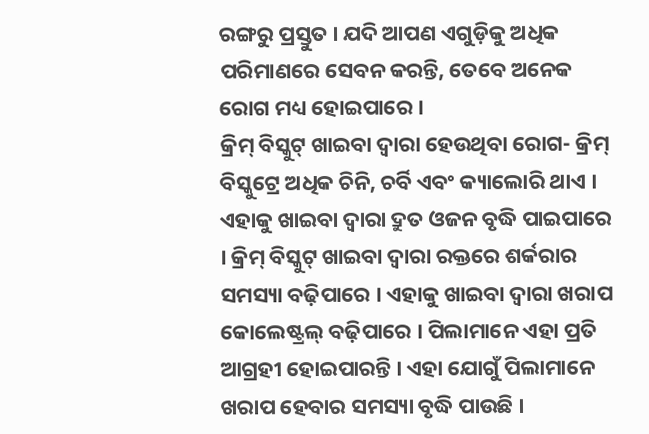ରଙ୍ଗରୁ ପ୍ରସ୍ତୁତ । ଯଦି ଆପଣ ଏଗୁଡ଼ିକୁ ଅଧିକ ପରିମାଣରେ ସେବନ କରନ୍ତି, ତେବେ ଅନେକ ରୋଗ ମଧ୍ୟ ହୋଇପାରେ ।
କ୍ରିମ୍ ବିସ୍କୁଟ୍ ଖାଇବା ଦ୍ୱାରା ହେଉଥିବା ରୋଗ- କ୍ରିମ୍ ବିସ୍କୁଟ୍ରେ ଅଧିକ ଚିନି, ଚର୍ବି ଏବଂ କ୍ୟାଲୋରି ଥାଏ । ଏହାକୁ ଖାଇବା ଦ୍ୱାରା ଦ୍ରୁତ ଓଜନ ବୃଦ୍ଧି ପାଇପାରେ । କ୍ରିମ୍ ବିସ୍କୁଟ୍ ଖାଇବା ଦ୍ୱାରା ରକ୍ତରେ ଶର୍କରାର ସମସ୍ୟା ବଢ଼ିପାରେ । ଏହାକୁ ଖାଇବା ଦ୍ୱାରା ଖରାପ କୋଲେଷ୍ଟ୍ରଲ୍ ବଢ଼ିପାରେ । ପିଲାମାନେ ଏହା ପ୍ରତି ଆଗ୍ରହୀ ହୋଇପାରନ୍ତି । ଏହା ଯୋଗୁଁ ପିଲାମାନେ ଖରାପ ହେବାର ସମସ୍ୟା ବୃଦ୍ଧି ପାଉଛି ।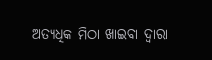ଅତ୍ୟଧିକ ମିଠା ଖାଇବା ଦ୍ୱାରା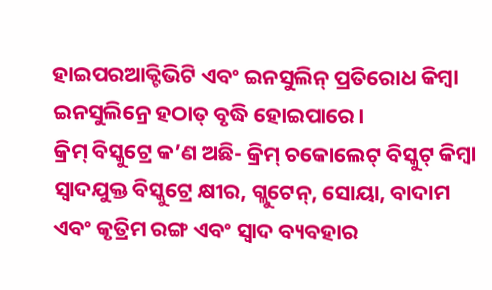ହାଇପରଆକ୍ଟିଭିଟି ଏବଂ ଇନସୁଲିନ୍ ପ୍ରତିରୋଧ କିମ୍ବା ଇନସୁଲିନ୍ରେ ହଠାତ୍ ବୃଦ୍ଧି ହୋଇପାରେ।
କ୍ରିମ୍ ବିସ୍କୁଟ୍ରେ କ’ଣ ଅଛି- କ୍ରିମ୍ ଚକୋଲେଟ୍ ବିସ୍କୁଟ୍ କିମ୍ବା ସ୍ୱାଦଯୁକ୍ତ ବିସ୍କୁଟ୍ରେ କ୍ଷୀର, ଗ୍ଲୁଟେନ୍, ସୋୟା, ବାଦାମ ଏବଂ କୃତ୍ରିମ ରଙ୍ଗ ଏବଂ ସ୍ୱାଦ ବ୍ୟବହାର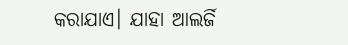କରାଯାଏ। ଯାହା ଆଲର୍ଜି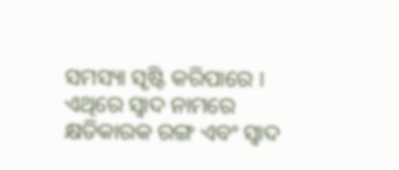ସମସ୍ୟା ସୃଷ୍ଟି କରିପାରେ । ଏଥିରେ ସ୍ୱାଦ ନାମରେ କ୍ଷତିକାରକ ରଙ୍ଗ ଏବଂ ସ୍ୱାଦ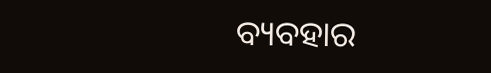ବ୍ୟବହାର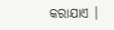କରାଯାଏ ।